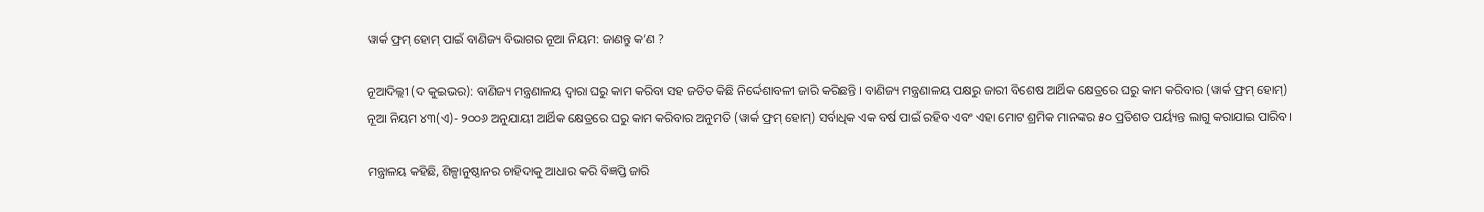ୱାର୍କ ଫ୍ରମ୍ ହୋମ୍ ପାଇଁ ବାଣିଜ୍ୟ ବିଭାଗର ନୂଆ ନିୟମ: ଜାଣନ୍ତୁ କ’ଣ ?

ନୂଆଦିଲ୍ଲୀ (ଦ କୁଇଭର): ବାଣିଜ୍ୟ ମନ୍ତ୍ରଣାଳୟ ଦ୍ୱାରା ଘରୁ କାମ କରିବା ସହ ଜଡିତ କିଛି ନିର୍ଦ୍ଦେଶାବଳୀ ଜାରି କରିଛନ୍ତି । ବାଣିଜ୍ୟ ମନ୍ତ୍ରଣାଳୟ ପକ୍ଷରୁ ଜାରୀ ବିଶେଷ ଆର୍ଥିକ କ୍ଷେତ୍ରରେ ଘରୁ କାମ କରିବାର (ୱାର୍କ ଫ୍ରମ୍ ହୋମ୍) ନୂଆ ନିୟମ ୪୩(ଏ)- ୨୦୦୬ ଅନୁଯାୟୀ ଆର୍ଥିକ କ୍ଷେତ୍ରରେ ଘରୁ କାମ କରିବାର ଅନୁମତି (ୱାର୍କ ଫ୍ରମ୍ ହୋମ୍) ସର୍ବାଧିକ ଏକ ବର୍ଷ ପାଇଁ ରହିବ ଏବଂ ଏହା ମୋଟ ଶ୍ରମିକ ମାନଙ୍କର ୫୦ ପ୍ରତିଶତ ପର୍ୟ୍ୟନ୍ତ ଲାଗୁ କରାଯାଇ ପାରିବ।

ମନ୍ତ୍ରାଳୟ କହିଛି, ଶିଳ୍ପାନୁଷ୍ଠାନର ଚାହିଦାକୁ ଆଧାର କରି ବିଜ୍ଞପ୍ତି ଜାରି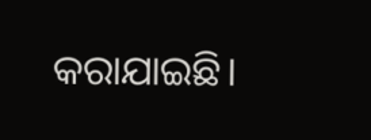କରାଯାଇଛି।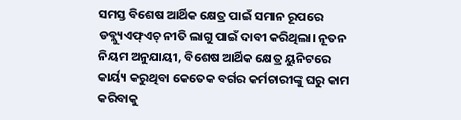ସମସ୍ତ ବିଶେଷ ଆର୍ଥିକ କ୍ଷେତ୍ର ପାଇଁ ସମାନ ରୂପରେ ଡବ୍ଲ୍ୟୁଏଫ୍ଏଚ୍ ନୀତି ଲାଗୁ ପାଇଁ ଦାବୀ କରିଥିଲା। ନୂତନ ନିୟମ ଅନୁଯାୟୀ, ବିଶେଷ ଆର୍ଥିକ କ୍ଷେତ୍ର ୟୁନିଟରେ କାର୍ୟ୍ୟ କରୁଥିବା କେତେକ ବର୍ଗର କର୍ମଚାରୀଙ୍କୁ ଘରୁ କାମ କରିବାକୁ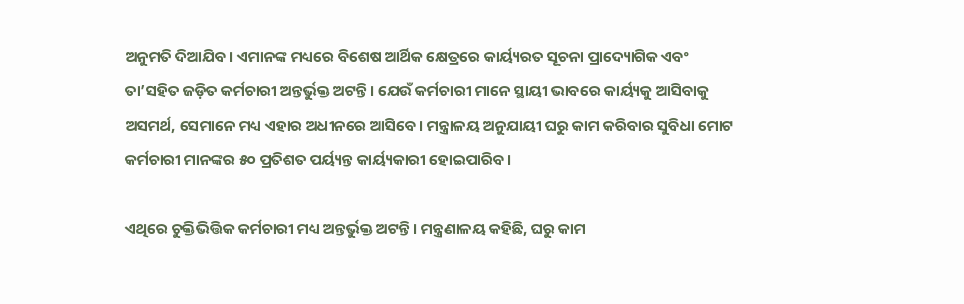ଅନୁମତି ଦିଆଯିବ। ଏମାନଙ୍କ ମଧ୍ୟରେ ବିଶେଷ ଆର୍ଥିକ କ୍ଷେତ୍ରରେ କାର୍ୟ୍ୟରତ ସୂଚନା ପ୍ରାଦ୍ୟୋଗିକ ଏବଂ ତା’ସହିତ ଜଡ଼ିତ କର୍ମଚାରୀ ଅନ୍ତର୍ଭୁକ୍ତ ଅଟନ୍ତି। ଯେଉଁ କର୍ମଚାରୀ ମାନେ ସ୍ଥାୟୀ ଭାବରେ କାର୍ୟ୍ୟକୁ ଆସିବାକୁ ଅସମର୍ଥ, ସେମାନେ ମଧ୍ୟ ଏହାର ଅଧୀନରେ ଆସିବେ। ମନ୍ତ୍ରାଳୟ ଅନୁଯାୟୀ ଘରୁ କାମ କରିବାର ସୁବିଧା ମୋଟ କର୍ମଚାରୀ ମାନଙ୍କର ୫୦ ପ୍ରତିଶତ ପର୍ୟ୍ୟନ୍ତ କାର୍ୟ୍ୟକାରୀ ହୋଇପାରିବ।

ଏଥିରେ ଚୁକ୍ତିଭିତ୍ତିକ କର୍ମଚାରୀ ମଧ୍ୟ ଅନ୍ତର୍ଭୁକ୍ତ ଅଟନ୍ତି। ମନ୍ତ୍ରଣାଳୟ କହିଛି, ଘରୁ କାମ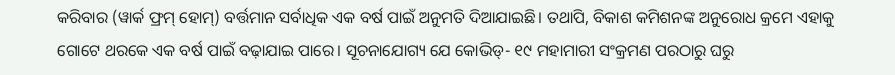କରିବାର (ୱାର୍କ ଫ୍ରମ୍ ହୋମ୍) ବର୍ତ୍ତମାନ ସର୍ବାଧିକ ଏକ ବର୍ଷ ପାଇଁ ଅନୁମତି ଦିଆଯାଇଛି। ତଥାପି, ବିକାଶ କମିଶନଙ୍କ ଅନୁରୋଧ କ୍ରମେ ଏହାକୁ ଗୋଟେ ଥରକେ ଏକ ବର୍ଷ ପାଇଁ ବଢ଼ାଯାଇ ପାରେ। ସୂଚନାଯୋଗ୍ୟ ଯେ କୋଭିଡ୍- ୧୯ ମହାମାରୀ ସଂକ୍ରମଣ ପରଠାରୁ ଘରୁ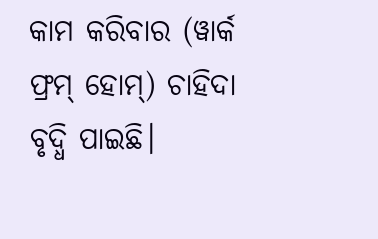କାମ କରିବାର (ୱାର୍କ ଫ୍ରମ୍ ହୋମ୍) ଚାହିଦା ବୃଦ୍ଧି ପାଇଛି।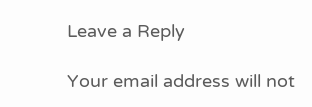Leave a Reply

Your email address will not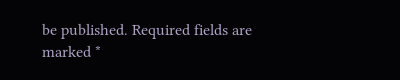be published. Required fields are marked *